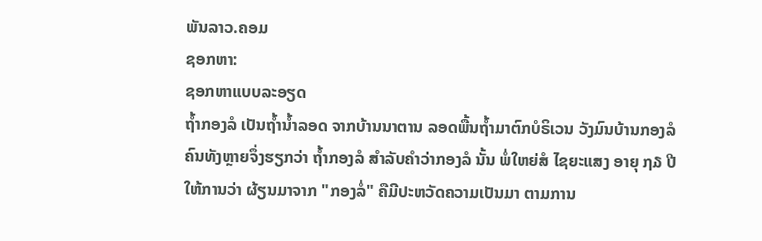ພັນລາວ.ຄອມ
ຊອກຫາ:
ຊອກຫາແບບລະອຽດ
ຖໍ້າກອງລໍ ເປັນຖໍ້ານໍ້າລອດ ຈາກບ້ານນາຕານ ລອດພື້ນຖໍ້າມາຕົກບໍຣິເວນ ວັງມົນບ້ານກອງລໍ ຄົນທັງຫຼາຍຈຶ່ງຮຽກວ່າ ຖໍ້າກອງລໍ ສຳລັບຄຳວ່າກອງລໍ ນັ້ນ ພໍ່ໃຫຍ່ສໍ ໄຊຍະແສງ ອາຍຸ ໗໓ ປີ ໃຫ້ການວ່າ ຜ້ຽນມາຈາກ "ກອງລໍ່" ຄືມີປະຫວັດຄວາມເປັນມາ ຕາມການ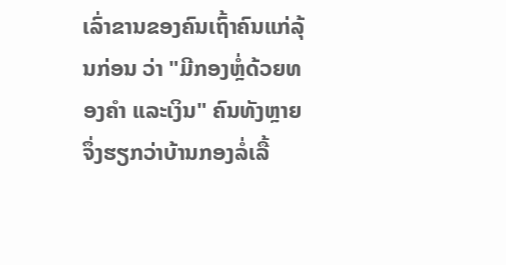ເລົ່າຂານຂອງຄົນເຖົ້າຄົນແກ່ລຸ້ນກ່ອນ ວ່າ "ມີກອງຫຼໍ່ດ້ວຍທອງຄຳ ແລະເງິນ" ຄົນທັງຫຼາຍຈຶ່ງຮຽກວ່າບ້ານກອງລໍ່ເລື້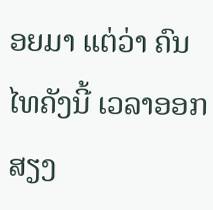ອຍມາ ແຕ່ວ່າ ຄົນໄທຄັງນີ້ ເວລາອອກສຽງ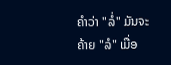ຄຳວ່າ "ລໍ່" ມັນຈະຄ້າຍ "ລໍ" ເມື່ອ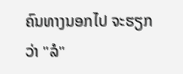ຄົນທາງນອກໄປ ຈະຮຽກວ່າ "ລໍ"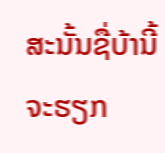ສະນັ້ນຊື່ບ້ານີ້ ຈະຮຽກ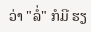ວ່າ "ລໍ່" ກໍມີ ຮຽ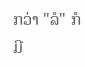ກວ່າ "ລໍ" ກໍມີ